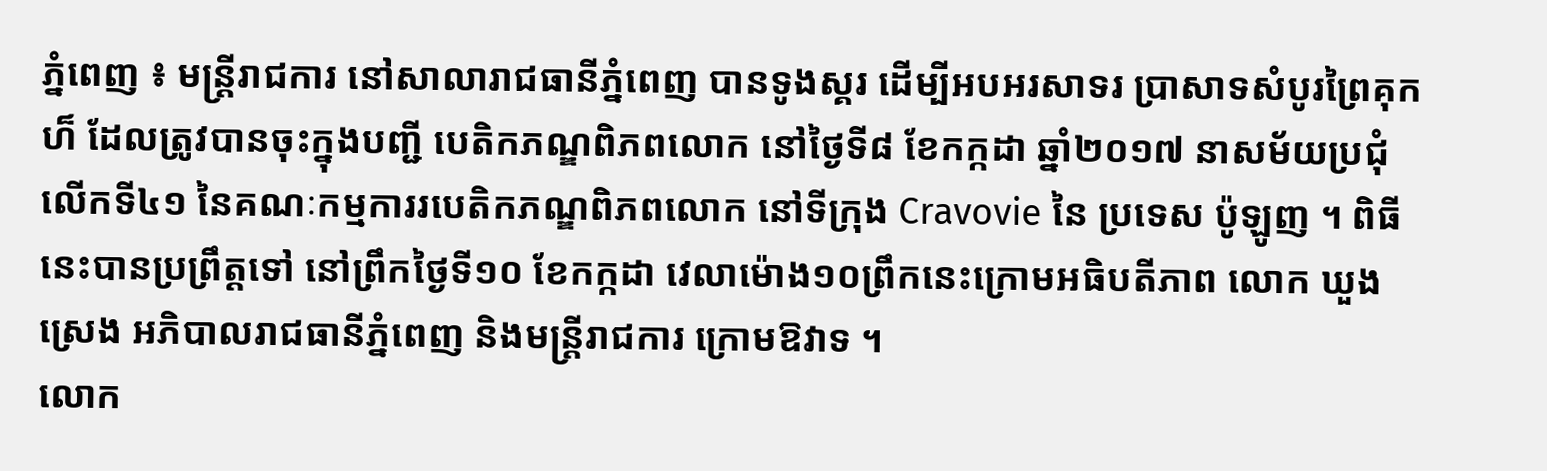ភ្នំពេញ ៖ មន្រ្តីរាជការ នៅសាលារាជធានីភ្នំពេញ បានទូងស្គរ ដើម្បីអបអរសាទរ ប្រាសាទសំបូរព្រៃគុកហ៏ ដែលត្រូវបានចុះក្នុងបញ្ជី បេតិកភណ្ឌពិភពលោក នៅថ្ងៃទី៨ ខែកក្កដា ឆ្នាំ២០១៧ នាសម័យប្រជុំលើកទី៤១ នៃគណៈកម្មការរបេតិកភណ្ឌពិភពលោក នៅទីក្រុង Cravovie នៃ ប្រទេស ប៉ូឡូញ ។ ពិធីនេះបានប្រព្រឹត្ដទៅ នៅព្រឹកថ្ងៃទី១០ ខែកក្កដា វេលាម៉ោង១០ព្រឹកនេះក្រោមអធិបតីភាព លោក ឃួង ស្រេង អភិបាលរាជធានីភ្នំពេញ និងមន្រ្តីរាជការ ក្រោមឱវាទ ។
លោក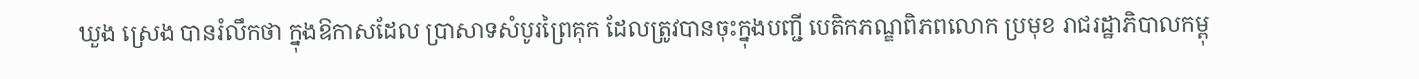ឃួង ស្រេង បានរំលឹកថា ក្នុងឱកាសដែល ប្រាសាទសំបូរព្រៃគុក ដែលត្រូវបានចុះក្នុងបញ្ជី បេតិកភណ្ឌពិភពលោក ប្រមុខ រាជរដ្ឋាភិបាលកម្ពុ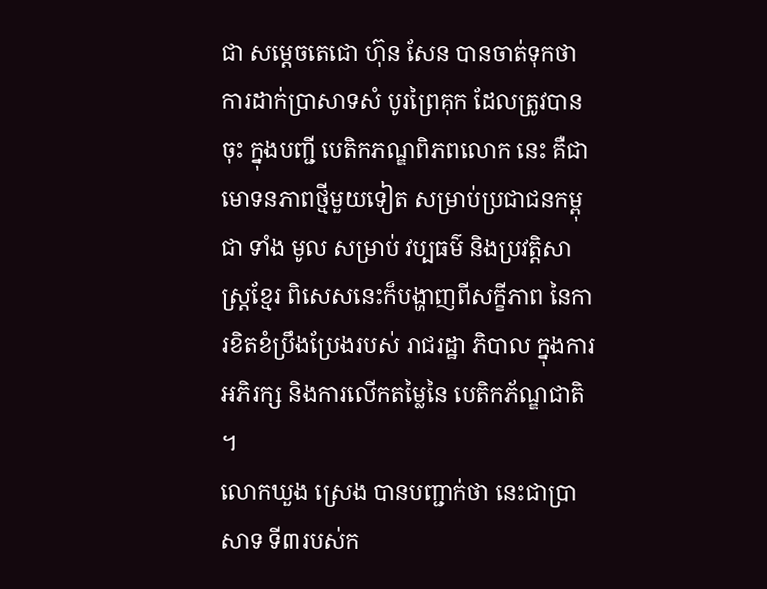ជា សម្តេចតេជោ ហ៊ុន សែន បានចាត់ទុកថា ការដាក់ប្រាសាទសំ បូរព្រៃគុក ដែលត្រូវបានចុះ ក្នុងបញ្ជី បេតិកភណ្ឌពិភពលោក នេះ គឺជាមោទនភាពថ្មីមួយទៀត សម្រាប់ប្រជាជនកម្ពុជា ទាំង មូល សម្រាប់ វប្បធម៌ និងប្រវត្តិសាស្រ្តខ្មែរ ពិសេសនេះក៏បង្ហាញពីសក្ខីភាព នៃការខិតខំប្រឹងប្រែងរបស់ រាជរដ្ឋា ភិបាល ក្នុងការ អភិរក្ស និងការលើកតម្លៃនៃ បេតិកភ័ណ្ឌជាតិ ។
លោកឃួង ស្រេង បានបញ្ជាក់ថា នេះជាប្រាសាទ ទី៣របស់ក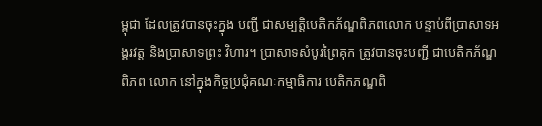ម្ពុជា ដែលត្រូវបានចុះក្នុង បញ្ជី ជាសម្បត្តិបេតិកភ័ណ្ឌពិភពលោក បន្ទាប់ពីប្រាសាទអង្គរវត្ត និងប្រាសាទព្រះ វិហារ។ ប្រាសាទសំបូរព្រៃគុក ត្រូវបានចុះបញ្ជី ជាបេតិកភ័ណ្ឌពិភព លោក នៅក្នុងកិច្ចប្រជុំគណៈកម្មាធិការ បេតិកភណ្ឌពិ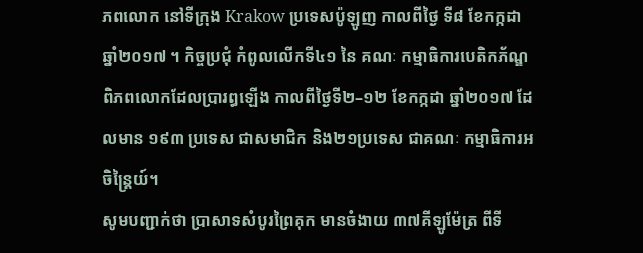ភពលោក នៅទីក្រុង Krakow ប្រទេសប៉ូឡូញ កាលពីថ្ងៃ ទី៨ ខែកក្កដា ឆ្នាំ២០១៧ ។ កិច្ចប្រជុំ កំពូលលើកទី៤១ នៃ គណៈ កម្មាធិការបេតិកភ័ណ្ឌ ពិភពលោកដែលប្រារព្ធឡើង កាលពីថ្ងៃទី២–១២ ខែកក្កដា ឆ្នាំ២០១៧ ដែលមាន ១៩៣ ប្រទេស ជាសមាជិក និង២១ប្រទេស ជាគណៈ កម្មាធិការអចិន្ត្រៃយ៍។
សូមបញ្ជាក់ថា ប្រាសាទសំបូរព្រៃគុក មានចំងាយ ៣៧គីឡូម៉ែត្រ ពីទី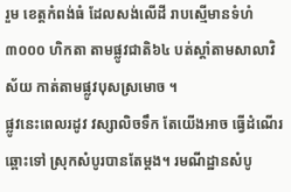រួម ខេត្តកំពង់ធំ ដែលសង់លើដី រាបស្មើមានទំហំ ៣០០០ ហិកតា តាមផ្លូវជាតិ៦៤ បត់ស្តាំតាមសាលាវិស័យ កាត់តាមផ្លូវបុសស្រមោច ។
ផ្លូវនេះពេលរដូវ វស្សាលិចទឹក តែយើងអាច ធ្វើដំណើរឆ្ពោះទៅ ស្រុកសំបូរបានតែម្តង។ រមណីដ្ឋានសំបូ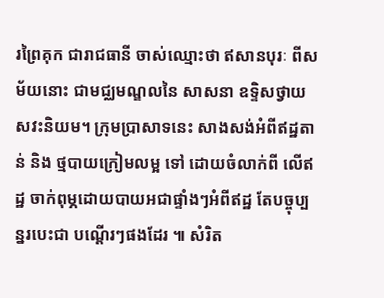រព្រៃគុក ជារាជធានី ចាស់ឈ្មោះថា ឥសានបុរៈ ពីសម័យនោះ ជាមជ្ឈមណ្ឌលនៃ សាសនា ឧទ្ទិសថ្វាយ សវះនិយម។ ក្រុមប្រាសាទនេះ សាងសង់អំពីឥដ្ឋតាន់ និង ថ្មបាយក្រៀមលម្អ ទៅ ដោយចំលាក់ពី លើឥដ្ឋ ចាក់ពុម្ភដោយបាយអជាផ្ទាំងៗអំពីឥដ្ឋ តែបច្ចុប្បន្នរបេះជា បណ្តើរៗផងដែរ ៕ សំរិត